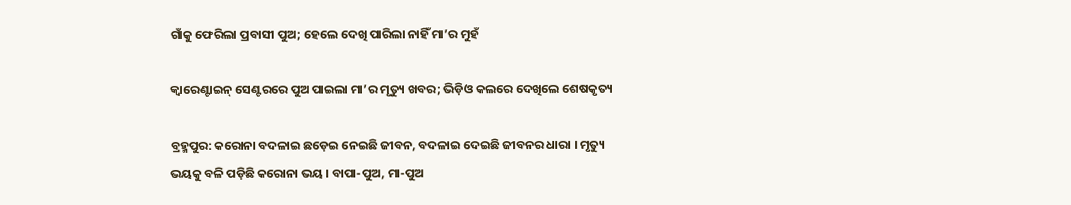ଗାଁକୁ ଫେରିଲା ପ୍ରବାସୀ ପୁଅ; ହେଲେ ଦେଖି ପାରିଲା ନାହିଁ ମା’ର ମୁହଁ

କ୍ବାରେଣ୍ଟାଇନ୍ ସେଣ୍ଟରରେ ପୁଅ ପାଇଲା ମା’ର ମୃତ୍ୟୁ ଖବର; ଭିଡ଼ିଓ କଲରେ ଦେଖିଲେ ଶେଷକୃତ୍ୟ

ବ୍ରହ୍ମପୁର: କରୋନା ବଦଳାଇ ଛଡ଼େଇ ନେଇଛି ଜୀବନ, ବଦଳାଇ ଦେଇଛି ଜୀବନର ଧାରା । ମୃତ୍ୟୁ ଭୟକୁ ବଳି ପଡ଼ିଛି କରୋନା ଭୟ । ବାପା-ପୁଅ, ମା-ପୁଅ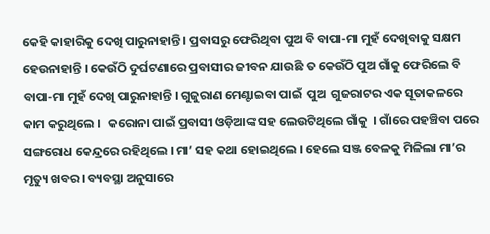କେହି କାହାରିକୁ ଦେଖି ପାରୁନାହାନ୍ତି । ପ୍ରବାସରୁ ଫେରିଥିବା ପୁଅ ବି ବାପା-ମା ମୁହଁ ଦେଖିବାକୁ ସକ୍ଷମ ହେଉନାହାନ୍ତି । କେଉଁଠି ଦୁର୍ଘଟଣାରେ ପ୍ରବାସୀର ଜୀବନ ଯାଉଛି ତ କେଉଁଠି ପୁଅ ଗାଁକୁ ଫେରିଲେ ବି ବାପା-ମା ମୁହଁ ଦେଖି ପାରୁନାହାନ୍ତି । ଗୁଜୁରାଣ ମେଣ୍ଟାଇବା ପାଇଁ  ପୁଅ  ଗୁଜରାଟର ଏକ ସୂତାକଳରେ କାମ କରୁଥିଲେ ।   କରୋନା ପାଇଁ ପ୍ରବାସୀ ଓଡ଼ିଆଙ୍କ ସହ ଲେଉଟିଥିଲେ ଗାଁକୁ  । ଗାଁରେ ପହଞ୍ଚିବା ପରେ ସଙ୍ଗରୋଧ କେନ୍ଦ୍ରରେ ରହିଥିଲେ । ମା’ ସହ କଥା ହୋଇଥିଲେ । ହେଲେ ସଞ୍ଜ ବେଳକୁ ମିଳିଲା ମା’ର ମୃତ୍ୟୁ ଖବର । ବ୍ୟବସ୍ଥା ଅନୁସାରେ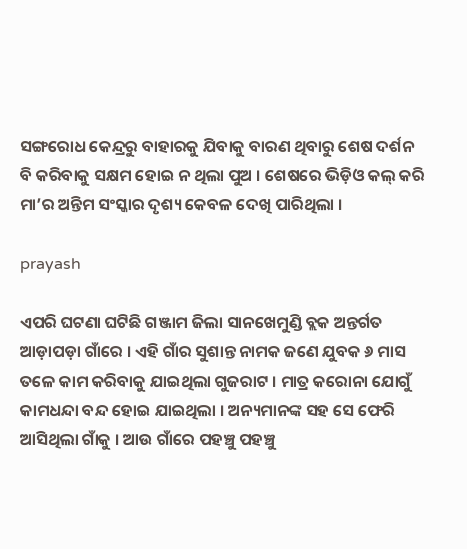ସଙ୍ଗରୋଧ କେନ୍ଦ୍ରରୁ ବାହାରକୁ ଯିବାକୁ ବାରଣ ଥିବାରୁ ‌ଶେଷ ଦର୍ଶନ ବି କରିବାକୁ ସକ୍ଷମ ହୋଇ ନ ଥିଲା ପୁଅ । ଶେଷରେ ଭିଡ଼ିଓ କଲ୍ କରି ମା’ର ଅନ୍ତିମ ସଂସ୍କାର ଦୃଶ୍ୟ କେବଳ ଦେଖି ପାରିଥିଲା ।

prayash

ଏପରି ଘଟଣା ଘଟିଛି ଗଞ୍ଜାମ ଜିଲା ସାନଖେମୁଣ୍ଡି ବ୍ଲକ ଅନ୍ତର୍ଗତ ଆଡ଼ାପଡ଼ା ଗାଁରେ । ଏହି ଗାଁର ସୁଶାନ୍ତ ନାମକ ଜଣେ ଯୁବକ ୬ ମାସ ତଳେ କାମ କରିବାକୁ ଯାଇଥିଲା ଗୁଜରାଟ । ମାତ୍ର କରୋନା ଯୋଗୁଁ କାମଧନ୍ଦା ବନ୍ଦ ହୋଇ ଯାଇଥିଲା । ଅନ୍ୟମାନଙ୍କ ସହ ସେ ଫେରି ଆସିଥିଲା ଗାଁକୁ । ଆଉ ଗାଁରେ ପହଞ୍ଚୁ ପହଞ୍ଚୁ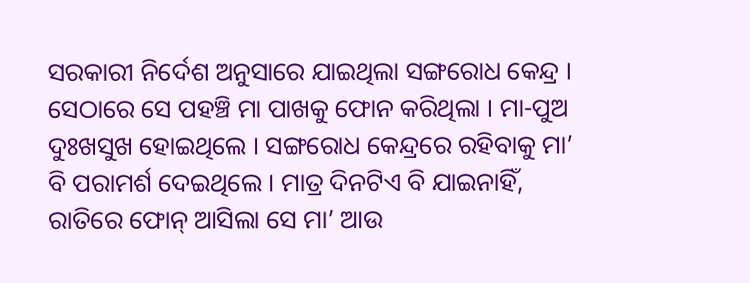ସରକାରୀ ନିର୍ଦେଶ ଅନୁସାରେ ଯାଇଥିଲା ସଙ୍ଗରୋଧ କେନ୍ଦ୍ର । ସେଠାରେ ସେ ପହଞ୍ଚି ମା ପାଖକୁ ଫୋନ କରିଥିଲା । ମା-ପୁଅ ଦୁଃଖସୁଖ ହୋଇଥିଲେ । ସଙ୍ଗରୋଧ କେନ୍ଦ୍ରରେ ରହିବାକୁ ମା’ ବି ପରାମର୍ଶ ଦେଇଥିଲେ । ମାତ୍ର ଦିନଟିଏ ବି ଯାଇନାହିଁ, ରାତିରେ ଫୋନ୍ ଆସିଲା ସେ ମା’ ଆଉ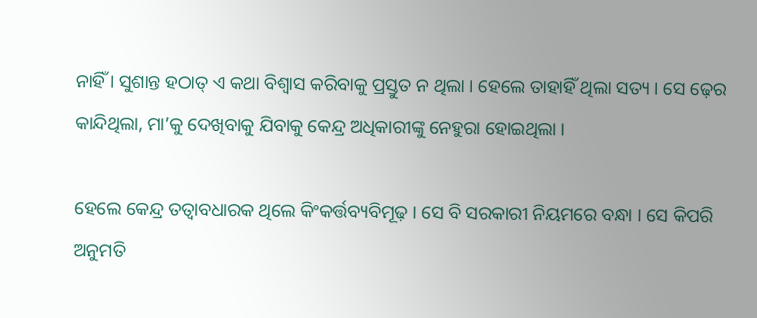ନାହିଁ । ସୁଶାନ୍ତ ହଠାତ୍ ଏ କଥା ବିଶ୍ବାସ କରିବାକୁ ପ୍ରସ୍ତୁତ ନ ଥିଲା । ହେଲେ ତାହାହିଁ ଥିଲା ସତ୍ୟ । ସେ ଢ଼େର କାନ୍ଦିଥିଲା, ମା’କୁ ଦେଖିବାକୁ ଯିବାକୁ କେନ୍ଦ୍ର ଅଧିକାରୀଙ୍କୁ ନେହୁରା ହୋଇଥିଲା ।

ହେଲେ କେନ୍ଦ୍ର ତତ୍ବାବଧାରକ ଥିଲେ କିଂକର୍ତ୍ତବ୍ୟବିମୂଢ଼ । ସେ ବି ସରକାରୀ ନିୟମରେ ବନ୍ଧା । ସେ କିପରି ଅନୁମତି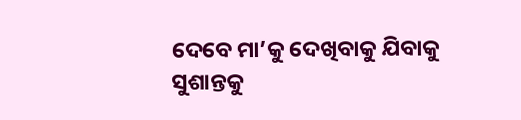ଦେବେ ମା’କୁ ଦେଖିବାକୁ ଯିବାକୁ ସୁଶାନ୍ତକୁ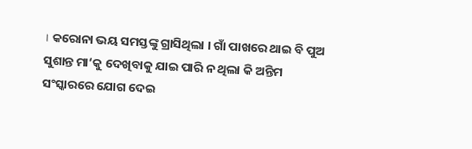। କରୋନା ଭୟ ସମସ୍ତଙ୍କୁ ଗ୍ରାସିଥିଲା । ଗାଁ ପାଖରେ ଥାଇ ବି ପୁଅ ସୁଶାନ୍ତ ମା‘କୁ ଦେଖିବାକୁ ଯାଇ ପାରି ନ ଥିଲା କି ଅନ୍ତିମ ସଂସ୍କାରରେ ଯୋଗ ଦେଇ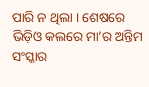ପାରି ନ ଥିଲା । ଶେଷରେ ଭିଡ଼ିଓ କଲରେ ମା’ର ଅନ୍ତିମ ସଂସ୍କାର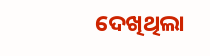ଦେଖିଥିଲା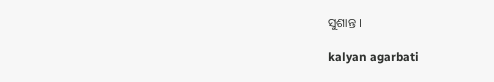ସୁଶାନ୍ତ ।

kalyan agarbati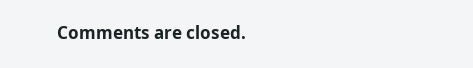Comments are closed.